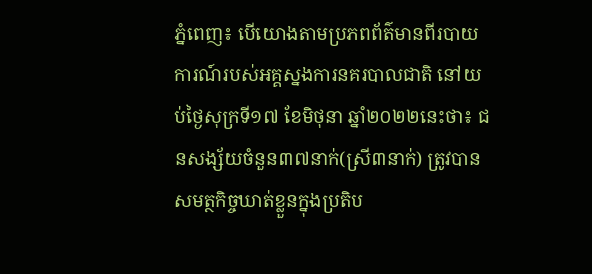ភ្នំពេញ៖ បើយោងតាមប្រភពព័ត៌មានពីរបាយការណ៍របស់អគ្គស្នងការនគរបាលជាតិ នៅយប់ថ្ងៃសុក្រទី១៧ ខែមិថុនា ឆ្នាំ២០២២នេះថា៖ ជនសង្ស័យចំនួន៣៧នាក់(ស្រី៣នាក់) ត្រូវបានសមត្ថកិច្ចឃាត់ខ្លួនក្នុងប្រតិប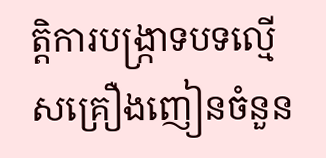ត្តិការបង្ក្រាទបទល្មើសគ្រឿងញៀនចំនួន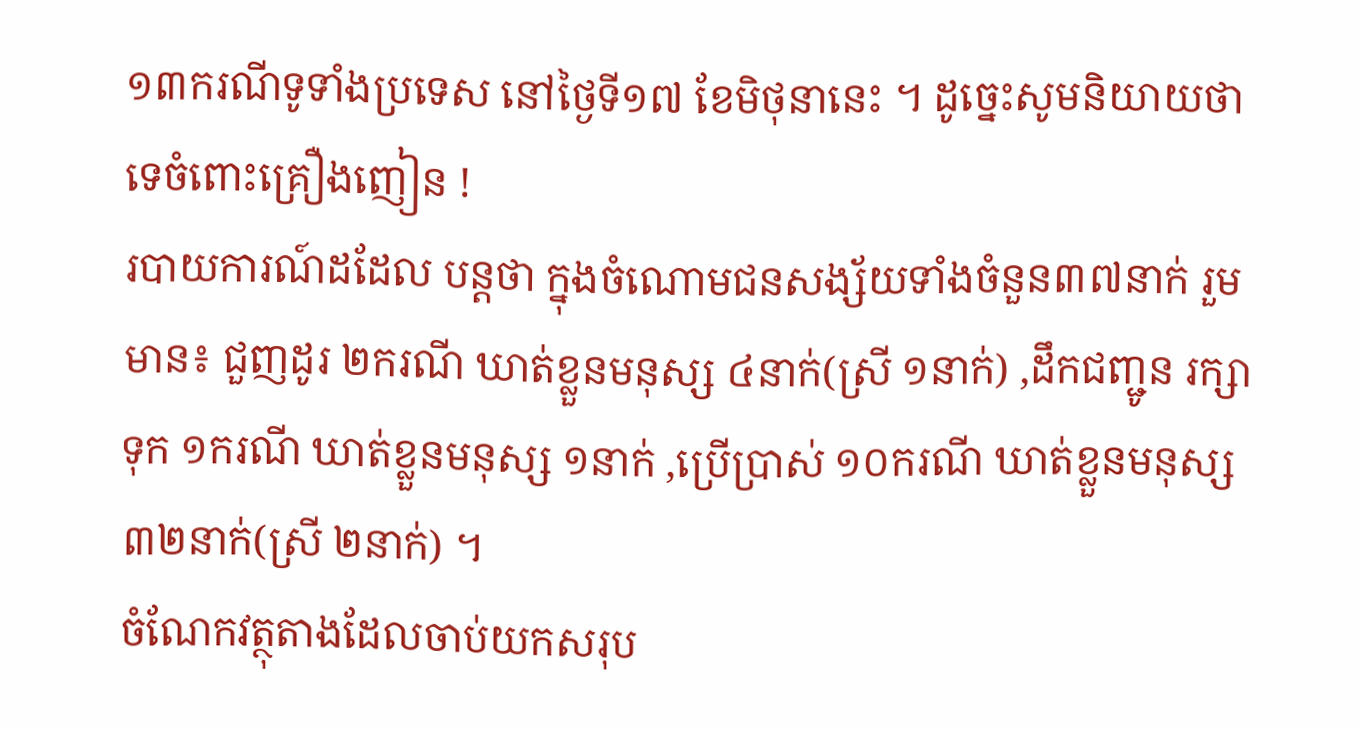១៣ករណីទូទាំងប្រទេស នៅថ្ងៃទី១៧ ខែមិថុនានេះ ។ ដូច្នេះសូមនិយាយថាទេចំពោះគ្រឿងញៀន !
របាយការណ៍ដដែល បន្តថា ក្នុងចំណោមជនសង្ស័យទាំងចំនួន៣៧នាក់ រួមមាន៖ ជួញដូរ ២ករណី ឃាត់ខ្លួនមនុស្ស ៤នាក់(ស្រី ១នាក់) ,ដឹកជញ្ជូន រក្សាទុក ១ករណី ឃាត់ខ្លួនមនុស្ស ១នាក់ ,ប្រើប្រាស់ ១០ករណី ឃាត់ខ្លួនមនុស្ស ៣២នាក់(ស្រី ២នាក់) ។
ចំណែកវត្ថុតាងដែលចាប់យកសរុប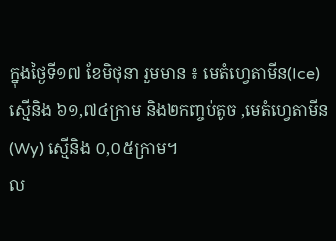ក្នុងថ្ងៃទី១៧ ខែមិថុនា រួមមាន ៖ មេតំហ្វេតាមីន(Ice) ស្មើនិង ៦១,៧៤ក្រាម និង២កញ្ចប់តូច ,មេតំហ្វេតាមីន(Wy) ស្មេីនិង ០,០៥ក្រាម។
ល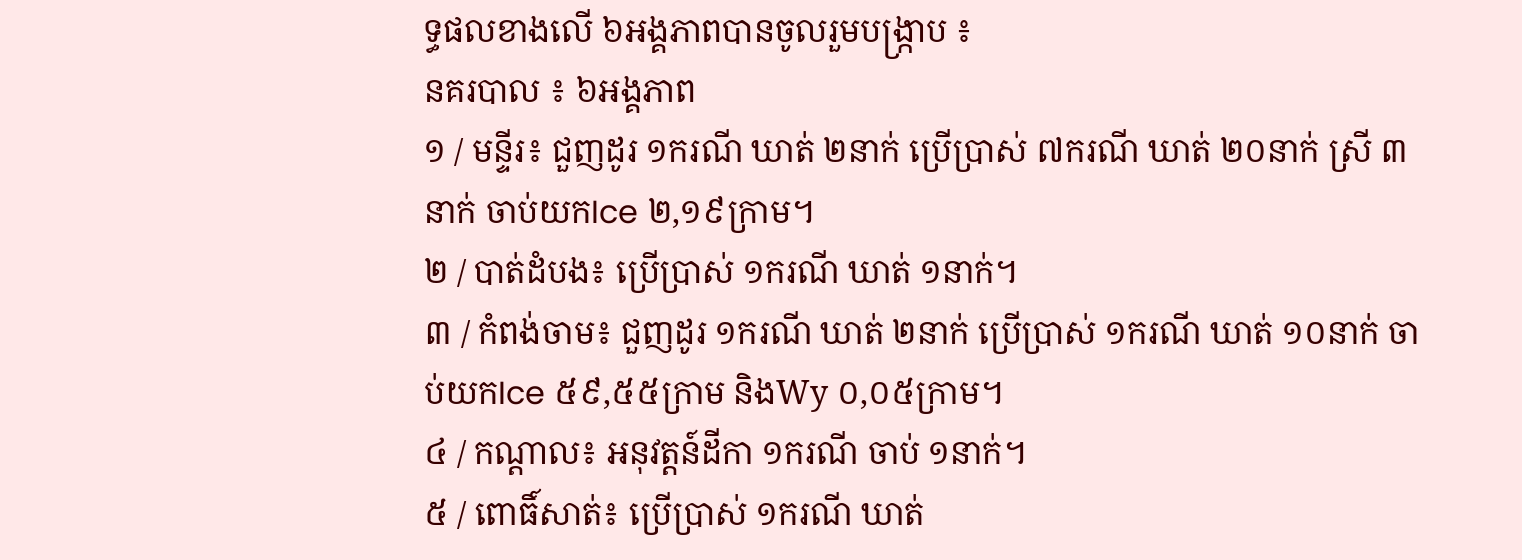ទ្ធផលខាងលើ ៦អង្គភាពបានចូលរួមបង្ក្រាប ៖
នគរបាល ៖ ៦អង្គភាព
១ / មន្ទីរ៖ ជួញដូរ ១ករណី ឃាត់ ២នាក់ ប្រើប្រាស់ ៧ករណី ឃាត់ ២០នាក់ ស្រី ៣នាក់ ចាប់យកIce ២,១៩ក្រាម។
២ / បាត់ដំបង៖ ប្រើប្រាស់ ១ករណី ឃាត់ ១នាក់។
៣ / កំពង់ចាម៖ ជួញដូរ ១ករណី ឃាត់ ២នាក់ ប្រើប្រាស់ ១ករណី ឃាត់ ១០នាក់ ចាប់យកIce ៥៩,៥៥ក្រាម និងWy ០,០៥ក្រាម។
៤ / កណ្តាល៖ អនុវត្តន៍ដីកា ១ករណី ចាប់ ១នាក់។
៥ / ពោធិ៍សាត់៖ ប្រើប្រាស់ ១ករណី ឃាត់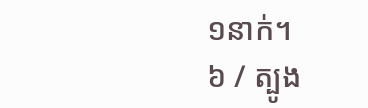១នាក់។
៦ / ត្បូង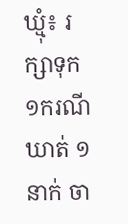ឃ្មុំ៖ រក្សាទុក ១ករណី ឃាត់ ១នាក់ ចា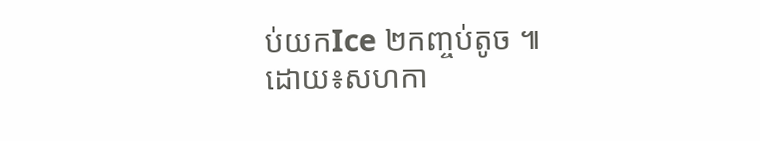ប់យកIce ២កញ្ចប់តូច ៕
ដោយ៖សហកា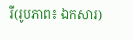រី(រូបភាព៖ ឯកសារ)